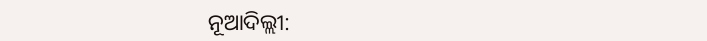ନୂଆଦିଲ୍ଲୀ: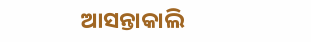ଆସନ୍ତାକାଲି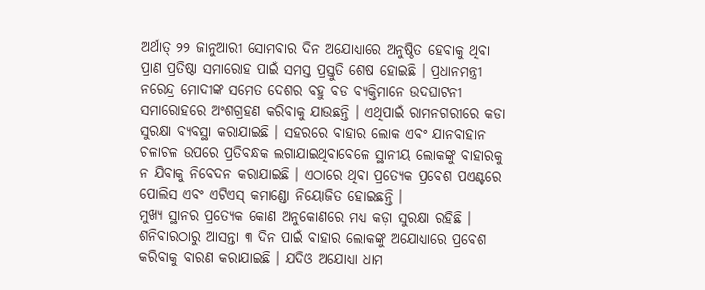ଅର୍ଥାତ୍ ୨୨ ଜାନୁଆରୀ ସୋମବାର ଦିନ ଅଯୋଧ୍ୟାରେ ଅନୁଷ୍ଠିତ ହେବାକୁ ଥିବା ପ୍ରାଣ ପ୍ରତିଷ୍ଠା ସମାରୋହ ପାଇଁ ସମସ୍ତ ପ୍ରସ୍ତୁତି ଶେଷ ହୋଇଛି । ପ୍ରଧାନମନ୍ତ୍ରୀ ନରେନ୍ଦ୍ର ମୋଦୀଙ୍କ ସମେତ ଦେଶର ବହୁ ବଡ ବ୍ୟକ୍ତିମାନେ ଉଦଘାଟନୀ ସମାରୋହରେ ଅଂଶଗ୍ରହଣ କରିବାକୁ ଯାଉଛନ୍ତି । ଏଥିପାଇଁ ରାମନଗରୀରେ କଡା ସୁରକ୍ଷା ବ୍ୟବସ୍ଥା କରାଯାଇଛି । ସହରରେ ବାହାର ଲୋକ ଏବଂ ଯାନବାହାନ ଚଳାଚଳ ଉପରେ ପ୍ରତିବନ୍ଧକ ଲଗାଯାଇଥିବାବେଳେ ସ୍ଥାନୀୟ ଲୋକଙ୍କୁ ବାହାରକୁ ନ ଯିବାକୁ ନିବେଦନ କରାଯାଇଛି । ଏଠାରେ ଥିବା ପ୍ରତ୍ୟେକ ପ୍ରବେଶ ପଏଣ୍ଟରେ ପୋଲିସ ଏବଂ ଏଟିଏସ୍ କମାଣ୍ଡୋ ନିୟୋଜିତ ହୋଇଛନ୍ତି ।
ମୁଖ୍ୟ ସ୍ଥାନର ପ୍ରତ୍ୟେକ କୋଣ ଅନୁକୋଣରେ ମଧ୍ୟ କଡ଼ା ସୁରକ୍ଷା ରହିଛି । ଶନିବାରଠାରୁ ଆସନ୍ତା ୩ ଦିନ ପାଇଁ ବାହାର ଲୋକଙ୍କୁ ଅଯୋଧ୍ୟାରେ ପ୍ରବେଶ କରିବାକୁ ବାରଣ କରାଯାଇଛି । ଯଦିଓ ଅଯୋଧ୍ୟା ଧାମ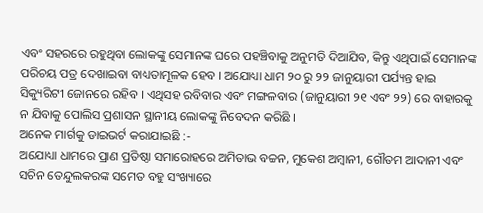ଏବଂ ସହରରେ ରହୁଥିବା ଲୋକଙ୍କୁ ସେମାନଙ୍କ ଘରେ ପହଞ୍ଚିବାକୁ ଅନୁମତି ଦିଆଯିବ, କିନ୍ତୁ ଏଥିପାଇଁ ସେମାନଙ୍କ ପରିଚୟ ପତ୍ର ଦେଖାଇବା ବାଧ୍ୟତାମୂଳକ ହେବ । ଅଯୋଧ୍ୟା ଧାମ ୨୦ ରୁ ୨୨ ଜାନୁୟାରୀ ପର୍ଯ୍ୟନ୍ତ ହାଇ ସିକ୍ୟୁରିଟୀ ଜୋନରେ ରହିବ । ଏଥିସହ ରବିବାର ଏବଂ ମଙ୍ଗଳବାର (ଜାନୁୟାରୀ ୨୧ ଏବଂ ୨୨) ରେ ବାହାରକୁ ନ ଯିବାକୁ ପୋଲିସ ପ୍ରଶାସନ ସ୍ଥାନୀୟ ଲୋକଙ୍କୁ ନିବେଦନ କରିଛି ।
ଅନେକ ମାର୍ଗକୁ ଡାଇଭର୍ଟ କରାଯାଇଛି :-
ଅଯୋଧ୍ୟା ଧାମରେ ପ୍ରାଣ ପ୍ରତିଷ୍ଠା ସମାରୋହରେ ଅମିତାଭ ବଚ୍ଚନ, ମୁକେଶ ଅମ୍ବାନୀ, ଗୌତମ ଆଦାନୀ ଏବଂ ସଚିନ ତେନ୍ଦୁଲକରଙ୍କ ସମେତ ବହୁ ସଂଖ୍ୟାରେ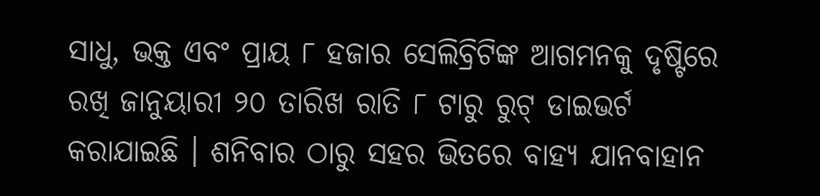ସାଧୁ, ଭକ୍ତ ଏବଂ ପ୍ରାୟ ୮ ହଜାର ସେଲିବ୍ରିଟିଙ୍କ ଆଗମନକୁ ଦୃଷ୍ଟିରେ ରଖି ଜାନୁୟାରୀ ୨୦ ତାରିଖ ରାତି ୮ ଟାରୁ ରୁଟ୍ ଡାଇଭର୍ଟ କରାଯାଇଛି । ଶନିବାର ଠାରୁ ସହର ଭିତରେ ବାହ୍ୟ ଯାନବାହାନ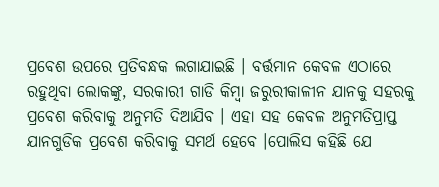ପ୍ରବେଶ ଉପରେ ପ୍ରତିବନ୍ଧକ ଲଗାଯାଇଛି । ବର୍ତ୍ତମାନ କେବଳ ଏଠାରେ ରହୁଥିବା ଲୋକଙ୍କୁ, ସରକାରୀ ଗାଡି କିମ୍ବା ଜରୁରୀକାଳୀନ ଯାନକୁ ସହରକୁ ପ୍ରବେଶ କରିବାକୁ ଅନୁମତି ଦିଆଯିବ । ଏହା ସହ କେବଳ ଅନୁମତିପ୍ରାପ୍ତ ଯାନଗୁଡିକ ପ୍ରବେଶ କରିବାକୁ ସମର୍ଥ ହେବେ ।ପୋଲିସ କହିଛି ଯେ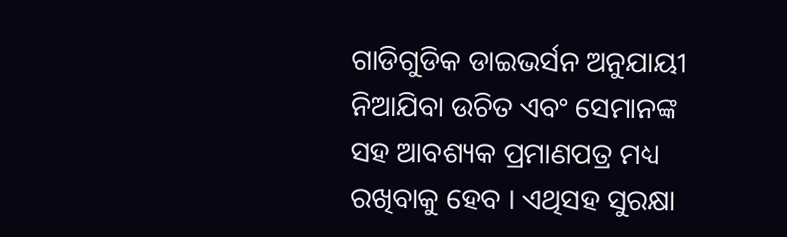ଗାଡିଗୁଡିକ ଡାଇଭର୍ସନ ଅନୁଯାୟୀ ନିଆଯିବା ଉଚିତ ଏବଂ ସେମାନଙ୍କ ସହ ଆବଶ୍ୟକ ପ୍ରମାଣପତ୍ର ମଧ୍ୟ ରଖିବାକୁ ହେବ । ଏଥିସହ ସୁରକ୍ଷା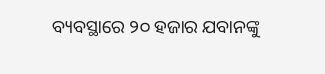ବ୍ୟବସ୍ଥାରେ ୨୦ ହଜାର ଯବାନଙ୍କୁ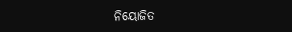ନିୟୋଜିତ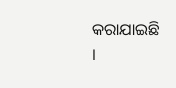କରାଯାଇଛି ।